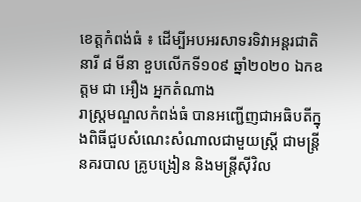ខេត្តកំពង់ធំ ៖ ដើម្បីអបអរសាទរទិវាអន្តរជាតិនារី ៨ មីនា ខួបលើកទី១០៩ ឆ្នាំ២០២០ ឯកឧត្តម ជា អឿង អ្នកតំណាង
រាស្ត្រមណ្ឌលកំពង់ធំ បានអញ្ជើញជាអធិបតីក្នុងពិធីជួបសំណេះសំណាលជាមួយស្ត្រី ជាមន្ត្រីនគរបាល គ្រូបង្រៀន និងមន្ត្រីស៊ីវិល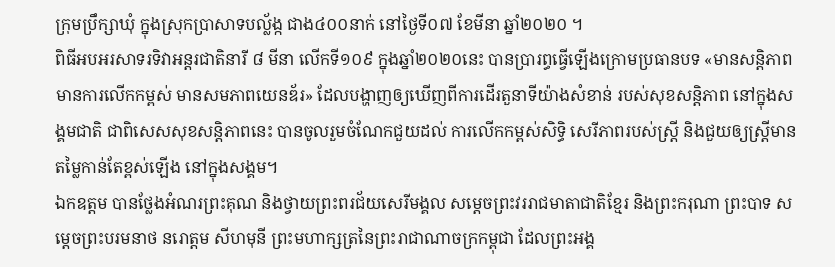ក្រុមប្រឹក្សាឃុំ ក្នុងស្រុកប្រាសាទបល្ល័ង្ក ជាង៤០០នាក់ នៅថ្ងៃទី០៧ ខែមីនា ឆ្នាំ២០២០ ។
ពិធីអបអរសាទរទិវាអន្តរជាតិនារី ៨ មីនា លើកទី១០៩ ក្នុងឆ្នាំ២០២០នេះ បានប្រារព្ធធ្វើឡើងក្រោមប្រធានបទ «មានសន្តិភាព មានការលើកកម្ពស់ មានសមភាពយេនឌ័រ» ដែលបង្ហាញឲ្យឃើញពីការដើរតួនាទីយ៉ាងសំខាន់ របស់សុខសន្តិភាព នៅក្នុងសង្គមជាតិ ជាពិសេសសុខសន្តិភាពនេះ បានចូលរួមចំណែកជួយដល់ ការលើកកម្ពស់សិទ្ធិ សេរីភាពរបស់ស្ត្រី និងជួយឲ្យស្ត្រីមានតម្លៃកាន់តែខ្ពស់ឡើង នៅក្នុងសង្គម។
ឯកឧត្តម បានថ្លែងអំណរព្រះគុណ និងថ្វាយព្រះពរជ័យសេរីមង្គល សម្តេចព្រះវររាជមាតាជាតិខ្មែរ និងព្រះករុណា ព្រះបាទ សម្តេចព្រះបរមនាថ នរោត្តម សីហមុនី ព្រះមហាក្សត្រនៃព្រះរាជាណាចក្រកម្ពុជា ដែលព្រះអង្គ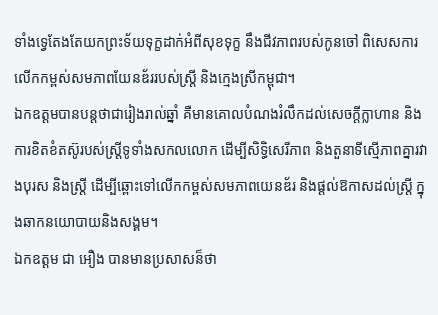ទាំងទ្វេតែងតែយកព្រះទ័យទុក្ខដាក់អំពីសុខទុក្ខ នឹងជីវភាពរបស់កូនចៅ ពិសេសការលើកកម្ពស់សមភាពយែនឌ័ររបស់ស្ត្រី និងក្មេងស្រីកម្ពុជា។
ឯកឧត្តមបានបន្តថាជារៀងរាល់ឆ្នាំ គឺមានគោលបំណងរំលឹកដល់សេចក្តីក្លាហាន និងការខិតខំតស៊ូរបស់ស្ត្រីទូទាំងសកលលោក ដើម្បីសិទ្ធិសេរីភាព និងតួនាទីស្មើភាពគ្នារវាងបុរស និងស្ត្រី ដើម្បីឆ្ពោះទៅលើកកម្ពស់សមភាពយេនឌ័រ និងផ្តល់ឱកាសដល់ស្ត្រី ក្នុងឆាកនយោបាយនិងសង្គម។
ឯកឧត្តម ជា អឿង បានមានប្រសាសន៏ថា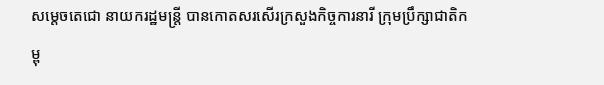សម្តេចតេជោ នាយករដ្ឋមន្ត្រី បានកោតសរសើរក្រសួងកិច្ចការនារី ក្រុមប្រឹក្សាជាតិកម្ពុ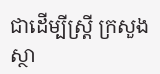ជាដើម្បីស្ត្រី ក្រសួងស្ថា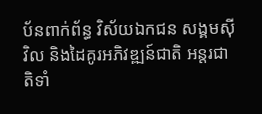ប័នពាក់ព័ន្ធ វិស័យឯកជន សង្គមស៊ីវិល និងដៃគូរអភិវឌ្ឍន៍ជាតិ អន្តរជាតិទាំ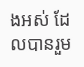ងអស់ ដែលបានរួម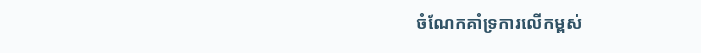ចំណែកគាំទ្រការលើកម្ពស់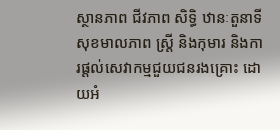ស្ថានភាព ជីវភាព សិទ្ធិ ឋានៈតួនាទី សុខមាលភាព ស្ត្រី និងកុមារ និងការផ្តល់សេវាកម្មជួយជនរងគ្រោះ ដោយអំ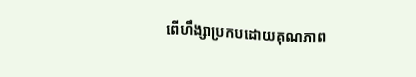ពើហឹង្សាប្រកបដោយគុណភាព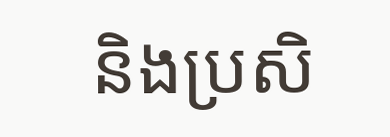និងប្រសិ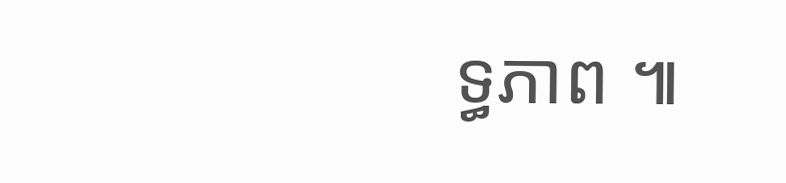ទ្ធភាព ៕